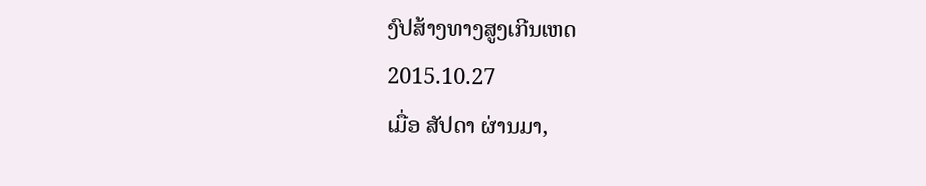ງົປສ້າງທາງສູງເກີນເຫດ
2015.10.27
ເມື່ອ ສັປດາ ຜ່ານມາ,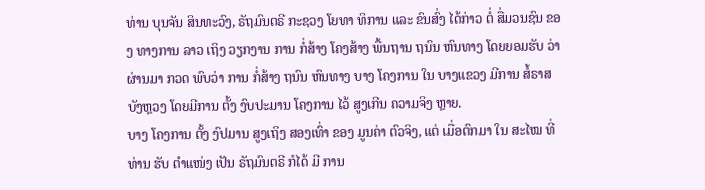ທ່ານ ບຸນຈັນ ສິນທະວົງ, ຣັຖມົນຕຣີ ກະຊວງ ໂຍທາ ທິການ ແລະ ຂົນສົ່ງ ໄດ້ກ່າວ ຕໍ່ ສື່ມວນຊົນ ຂອງ ທາງການ ລາວ ເຖິງ ວຽກງານ ການ ກໍ່ສ້າງ ໂຄງສ້າງ ພື້ນຖານ ຖນົນ ຫົນທາງ ໂດຍຍອມຮັບ ວ່າ ຜ່ານມາ ກວດ ພົບວ່າ ການ ກໍ່ສ້າງ ຖນົນ ຫົນທາງ ບາງ ໂຄງການ ໃນ ບາງແຂວງ ມີການ ສໍ້ຣາສ ບັງຫຼວງ ໂດຍມີການ ຕັ້ງ ງົບປະມານ ໂຄງການ ໄວ້ ສູງເກີນ ຄວາມຈິງ ຫຼາຍ.
ບາງ ໂຄງການ ຕັ້ງ ງົປມານ ສູງເຖິງ ສອງເທົ່າ ຂອງ ມູນຄ່າ ຕົວຈິງ, ແຕ່ ເມື່ອຕົກມາ ໃນ ສະໄໝ ທີ່ ທ່ານ ຮັບ ຕຳແໜ່ງ ເປັນ ຣັຖມົນຕຣີ ກໍໄດ້ ມີ ການ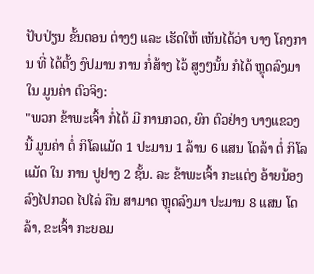ປັບປ່ຽນ ຂັ້ນຕອນ ຕ່າງໆ ແລະ ເຮັດໃຫ້ ເຫັນໄດ້ວ່າ ບາງ ໂຄງການ ທີ່ ໄດ້ຕັ້ງ ງົປມານ ການ ກໍ່ສ້າງ ໄວ້ ສູງໆນັ້ນ ກໍໄດ້ ຫຼຸດລົງມາ ໃນ ມູນຄ່າ ຕົວຈິງ:
"ພວກ ຂ້າພະເຈົ້າ ກໍ່ໄດ້ ມີ ການກວດ, ຍົກ ຕົວຢ່າງ ບາງແຂວງ ນີ້ ມູນຄ່າ ຕໍ່ ກິໂລແມັດ 1 ປະມານ 1 ລ້ານ 6 ແສນ ໂດລ້າ ຕໍ່ ກິໂລແມັດ ໃນ ການ ປູຢາງ 2 ຊັ້ນ. ລະ ຂ້າພະເຈົ້າ ກະແຕ່ງ ອ້າຍນ້ອງ ລົງໄປກວດ ໄປໄລ່ ຄືນ ສາມາດ ຫຼຸດລົງມາ ປະມານ 8 ແສນ ໂດລ້າ, ຂະເຈົ້າ ກະຍອມ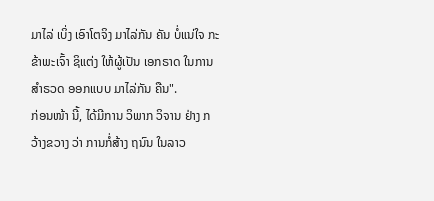ມາໄລ່ ເບິ່ງ ເອົາໂຕຈິງ ມາໄລ່ກັນ ຄັນ ບໍ່ແນ່ໃຈ ກະ ຂ້າພະເຈົ້າ ຊິແຕ່ງ ໃຫ້ຜູ້ເປັນ ເອກຣາດ ໃນການ ສຳຣວດ ອອກແບບ ມາໄລ່ກັນ ຄືນ".
ກ່ອນໜ້າ ນີ້, ໄດ້ມີການ ວິພາກ ວິຈານ ຢ່າງ ກວ້າງຂວາງ ວ່າ ການກໍ່ສ້າງ ຖນົນ ໃນລາວ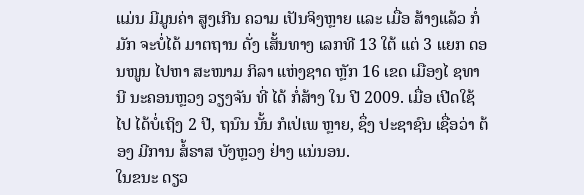ແມ່ນ ມີມູນຄ່າ ສູງເກີນ ຄວາມ ເປັນຈິງຫຼາຍ ແລະ ເມື່ອ ສ້າງແລ້ວ ກໍ່ມັກ ຈະບໍ່ໄດ້ ມາຕຖານ ດັ່ງ ເສັ້ນທາງ ເລກທີ 13 ໃຕ້ ແຕ່ 3 ແຍກ ດອນໜູນ ໄປຫາ ສະໜາມ ກິລາ ແຫ່ງຊາດ ຫຼັກ 16 ເຂດ ເມືອງໄ ຊທານີ ນະຄອນຫຼວງ ວຽງຈັນ ທີ່ ໄດ້ ກໍ່ສ້າງ ໃນ ປີ 2009. ເມື່ອ ເປີດໃຊ້ ໄປ ໄດ້ບໍ່ເຖິງ 2 ປີ, ຖນົນ ນັ້ນ ກໍເປ່ເພ ຫຼາຍ, ຊຶ່ງ ປະຊາຊົນ ເຊື່ອວ່າ ຕ້ອງ ມີການ ສໍ້ຣາສ ບັງຫຼວງ ຢ່າງ ແນ່ນອນ.
ໃນຂນະ ດຽວ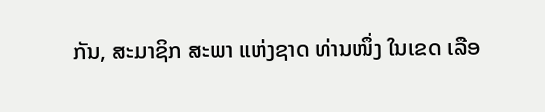ກັນ, ສະມາຊິກ ສະພາ ແຫ່ງຊາດ ທ່ານໜຶ່ງ ໃນເຂດ ເລືອ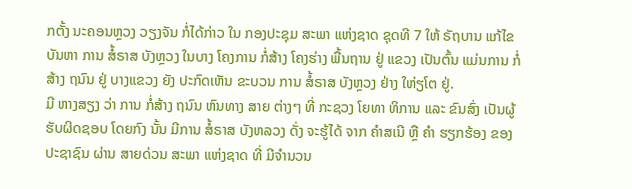ກຕັ້ງ ນະຄອນຫຼວງ ວຽງຈັນ ກໍ່ໄດ້ກ່າວ ໃນ ກອງປະຊຸມ ສະພາ ແຫ່ງຊາດ ຊຸດທີ 7 ໃຫ້ ຣັຖບານ ແກ້ໄຂ ບັນຫາ ການ ສໍ້ຣາສ ບັງຫຼວງ ໃນບາງ ໂຄງການ ກໍ່ສ້າງ ໂຄງຮ່າງ ພື້ນຖານ ຢູ່ ແຂວງ ເປັນຕົ້ນ ແມ່ນການ ກໍ່ສ້າງ ຖນົນ ຢູ່ ບາງແຂວງ ຍັງ ປະກົດເຫັນ ຂະບວນ ການ ສໍ້ຣາສ ບັງຫຼວງ ຢ່າງ ໃຫ່ຽໂຕ ຢູ່.
ມີ ຫາງສຽງ ວ່າ ການ ກໍ່ສ້າງ ຖນົນ ຫົນທາງ ສາຍ ຕ່າງໆ ທີ່ ກະຊວງ ໂຍທາ ທິການ ແລະ ຂົນສົ່ງ ເປັນຜູ້ ຮັບຜິດຊອບ ໂດຍກົງ ນັ້ນ ມີການ ສໍ້ຣາສ ບັງຫລວງ ດັ່ງ ຈະຮູ້ໄດ້ ຈາກ ຄຳສເນີ ຫຼື ຄຳ ຮຽກຮ້ອງ ຂອງ ປະຊາຊົນ ຜ່ານ ສາຍດ່ວນ ສະພາ ແຫ່ງຊາດ ທີ່ ມີຈໍານວນ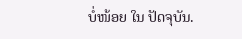ບໍ່ໜ້ອຍ ໃນ ປັດຈຸບັນ.